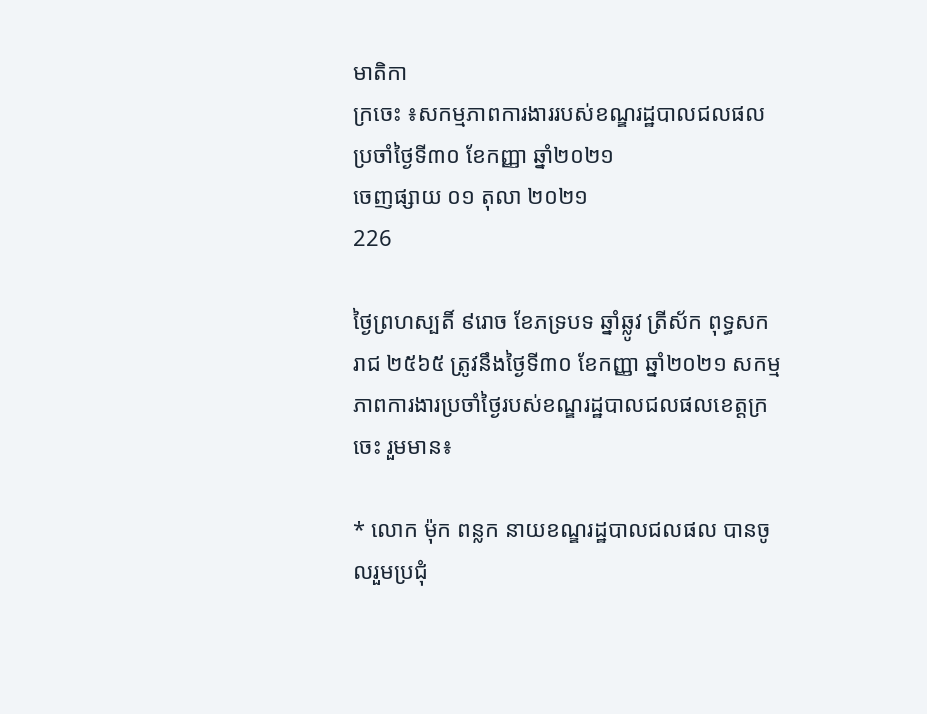មាតិកា
ក្រចេះ ៖សកម្មភាពការងាររបស់ខណ្ឌរដ្ឋបាលជលផលប្រចាំថ្ងៃទី៣០ ខែកញ្ញា ឆ្នាំ២០២១
ចេញផ្សាយ ០១ តុលា ២០២១
226

ថ្ងៃព្រហស្បតិ៍ ៩រោច ខែភទ្របទ ឆ្នាំឆ្លូវ ត្រីស័ក ពុទ្ធសករាជ ២៥៦៥ ត្រូវនឹងថ្ងៃទី៣០ ខែកញ្ញា ឆ្នាំ២០២១ សកម្មភាពការងារប្រចាំថ្ងៃរបស់ខណ្ឌរដ្ឋបាលជលផលខេត្តក្រចេះ រួមមាន៖

* លោក ម៉ុក ពន្លក នាយខណ្ឌរដ្ឋបាលជលផល បានចូលរួមប្រជុំ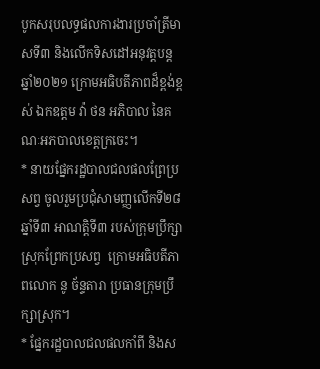បូកសរុបលទ្ធផលការងារប្រចាំត្រីមាសទី៣ និងលើកទិសដៅអនុវត្តបន្ត ឆ្នាំ២០២១ ក្រោមអធិបតីភាពដ៏ខ្ពង់ខ្ពស់ ឯកឧត្តម វ៉ា ថន អភិបាល នៃគណៈអភបាលខេត្តក្រចេះ។
* នាយផ្នែករដ្ឋបាលជលផលព្រែប្រសព្វ ចូលរួមប្រជុំសាមញ្ញលើកទី២៨ ឆ្នាំទី៣ អាណត្តិទី៣ របស់ក្រុមប្រឹក្សាស្រុកព្រែកប្រសព្វ  ក្រោមអធិបតីភាពលោក នូ ច័ន្ទតារា ប្រធានក្រុមប្រឹក្សាស្រុក។
* ផ្នែករដ្ឋបាលជលផលកាំពី និងស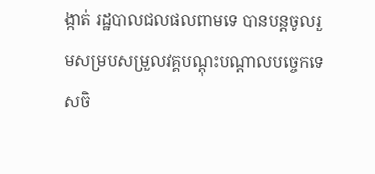ង្កាត់ រដ្ឋបាលជលផលពាមទេ បានបន្តចូលរួមសម្របសម្រួលវគ្គបណ្តុះបណ្តាលបច្ចេកទេសចិ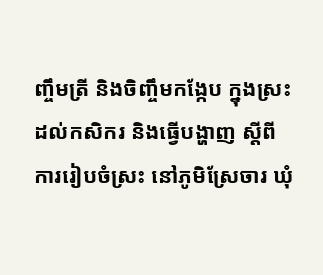ញ្ចឹមត្រី និងចិញ្ចឹមកង្កែប ក្នុងស្រះ ដល់កសិករ និងធ្វើបង្ហាញ ស្តីពី ការរៀបចំស្រះ នៅភូមិស្រែចារ ឃុំ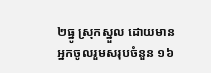២ធ្នូ ស្រុកស្នួល ដោយមានអ្នកចូលរួមសរុបចំនួន ១៦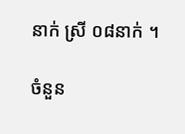នាក់ ស្រី ០៨នាក់ ។

ចំនួន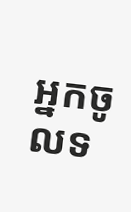អ្នកចូលទ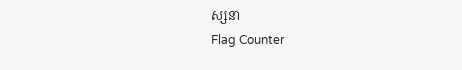ស្សនា
Flag Counter